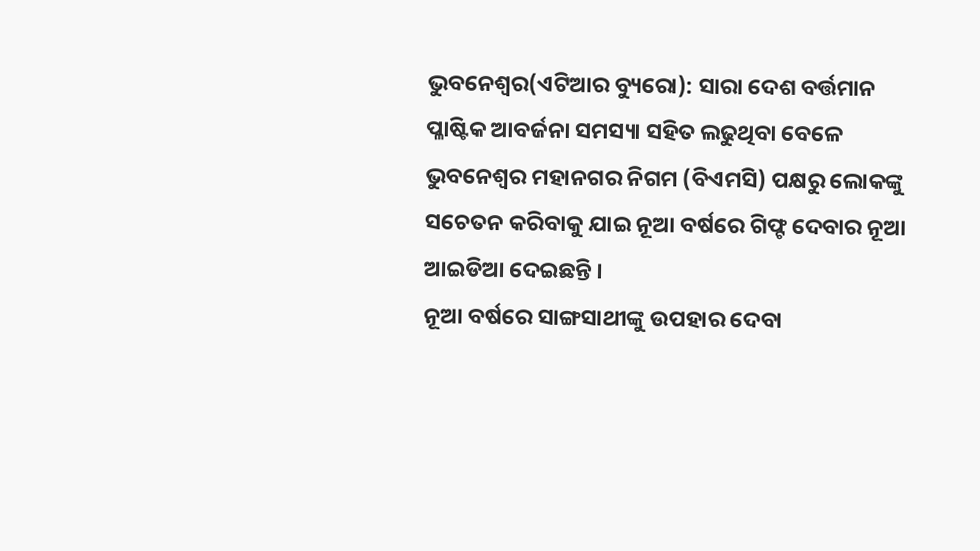ଭୁବନେଶ୍ୱର(ଏଟିଆର ବ୍ୟୁରୋ): ସାରା ଦେଶ ବର୍ତ୍ତମାନ ପ୍ଳାଷ୍ଟିକ ଆବର୍ଜନା ସମସ୍ୟା ସହିତ ଲଢୁଥିବା ବେଳେ ଭୁବନେଶ୍ୱର ମହାନଗର ନିଗମ (ବିଏମସି) ପକ୍ଷରୁ ଲୋକଙ୍କୁ ସଚେତନ କରିବାକୁ ଯାଇ ନୂଆ ବର୍ଷରେ ଗିଫ୍ଟ ଦେବାର ନୂଆ ଆଇଡିଆ ଦେଇଛନ୍ତି ।
ନୂଆ ବର୍ଷରେ ସାଙ୍ଗସାଥୀଙ୍କୁ ଉପହାର ଦେବା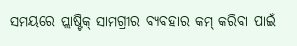ସମୟରେ ପ୍ଲାଷ୍ଟିକ୍ ସାମଗ୍ରୀର ବ୍ୟବହାର କମ୍ କରିବା ପାଇଁ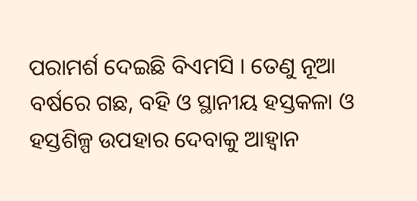ପରାମର୍ଶ ଦେଇଛି ବିଏମସି । ତେଣୁ ନୂଆ ବର୍ଷରେ ଗଛ, ବହି ଓ ସ୍ଥାନୀୟ ହସ୍ତକଳା ଓ ହସ୍ତଶିଳ୍ପ ଉପହାର ଦେବାକୁ ଆହ୍ୱାନ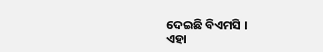ଦେଇଛି ବିଏମସି ।
ଏହା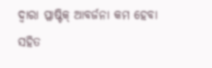ଦ୍ୱାରା ପ୍ଳାଷ୍ଟିକ୍ ଆବର୍ଜନା କମ ହେବା ସହିତ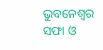ଭୁବନେଶ୍ୱର ସଫା ଓ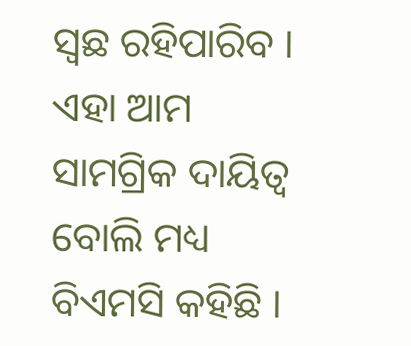ସ୍ୱଛ ରହିପାରିବ । ଏହା ଆମ ସାମଗ୍ରିକ ଦାୟିତ୍ୱ ବୋଲି ମଧ୍ୟ ବିଏମସି କହିଛି ।